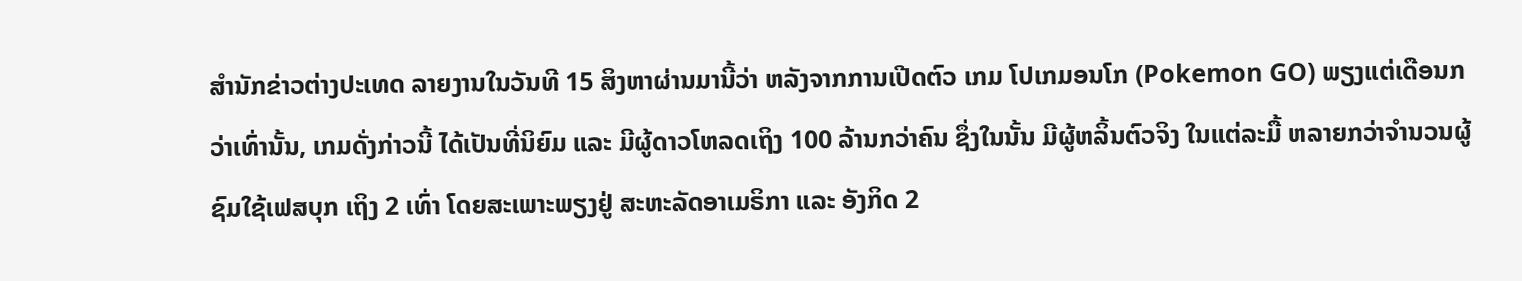ສຳນັກຂ່າວຕ່າງປະເທດ ລາຍງານໃນວັນທີ 15 ສິງຫາຜ່ານມານີ້ວ່າ ຫລັງຈາກການເປີດຕົວ ເກມ ໂປເກມອນໂກ (Pokemon GO) ພຽງແຕ່ເດືອນກວ່າເທົ່ານັ້ນ, ເກມດັ່ງກ່າວນີ້ ໄດ້ເປັນທີ່ນິຍົມ ແລະ ມີຜູ້ດາວໂຫລດເຖິງ 100 ລ້ານກວ່າຄົນ ຊຶ່ງໃນນັ້ນ ມີຜູ້ຫລິ້ນຕົວຈິງ ໃນແຕ່ລະມື້ ຫລາຍກວ່າຈຳນວນຜູ້ຊົມໃຊ້ເຟສບຸກ ເຖິງ 2 ເທົ່າ ໂດຍສະເພາະພຽງຢູ່ ສະຫະລັດອາເມຣິກາ ແລະ ອັງກິດ 2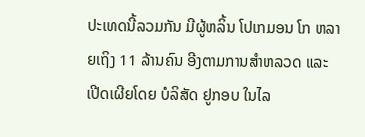ປະເທດນີ້ລວມກັນ ມີຜູ້ຫລິ້ນ ໂປເກມອນ ໂກ ຫລາຍເຖິງ 11 ລ້ານຄົນ ອີງຕາມການສຳຫລວດ ແລະ ເປີດເຜີຍໂດຍ ບໍລິສັດ ຢູກອບ ໃນໄລ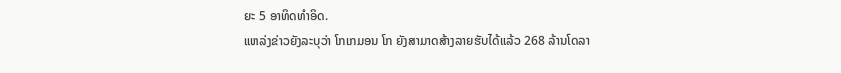ຍະ 5 ອາທິດທຳອິດ.
ແຫລ່ງຂ່າວຍັງລະບຸວ່າ ໂກເກມອນ ໂກ ຍັງສາມາດສ້າງລາຍຮັບໄດ້ແລ້ວ 268 ລ້ານໂດລາ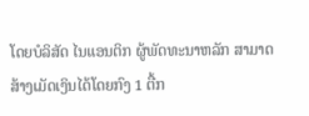ໂດຍບໍລິສັດ ໄນແອນຕິກ ຜູ້ພັດທະນາຫລັກ ສາມາດສ້າງເມັດເງິນໄດ້ໂດຍກົງ 1 ຕື້ກ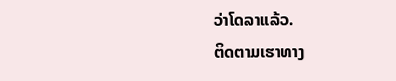ວ່າໂດລາແລ້ວ.
ຕິດຕາມເຮາທາງ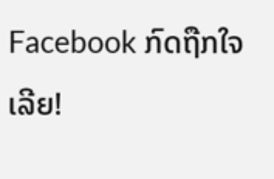Facebook ກົດຖືກໃຈເລີຍ!